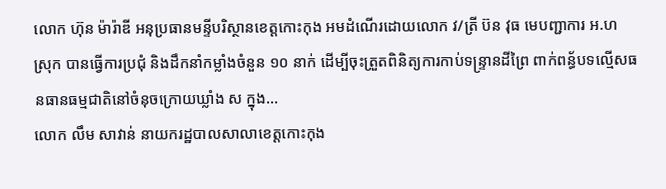លោក ហ៊ុន ម៉ារ៉ាឌី អនុប្រធានមន្ទីបរិស្ថានខេត្តកោះកុង អមដំណើរដោយលោក វ/ត្រី ប៊ន វុធ មេបញ្ជាការ អ.ហ ស្រុក បានធ្វើការប្រជុំ និងដឹកនាំកម្លាំងចំនួន ១០ នាក់ ដើម្បីចុះត្រួតពិនិត្យការកាប់ទន្ទ្រានដីព្រៃ ពាក់ពន្ធ័បទល្មើសធនធានធម្មជាតិនៅចំនុចក្រោយឃ្លាំង ស ក្នុង...
លោក លឹម សាវាន់ នាយករដ្ឋបាលសាលាខេត្តកោះកុង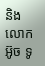និងលោក អ៊ូច ទូ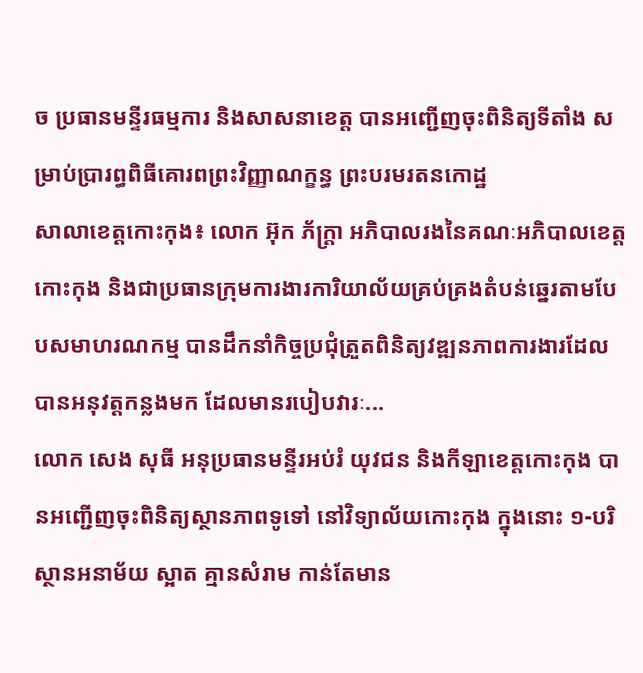ច ប្រធានមន្ទីរធម្មការ និងសាសនាខេត្ត បានអញ្ជើញចុះពិនិត្យទីតាំង សម្រាប់ប្រារព្ធពិធីគោរពព្រះវិញ្ញាណក្ខន្ធ ព្រះបរមរតនកោដ្ឋ
សាលាខេត្តកោះកុង៖ លោក អ៊ុក ភ័ក្ត្រា អភិបាលរងនៃគណៈអភិបាលខេត្តកោះកុង និងជាប្រធានក្រុមការងារការិយាល័យគ្រប់គ្រងតំបន់ឆ្នេរតាមបែបសមាហរណកម្ម បានដឹកនាំកិច្ចប្រជុំត្រួតពិនិត្យវឌ្ឍនភាពការងារដែលបានអនុវត្តកន្លងមក ដែលមានរបៀបវារៈ...
លោក សេង សុធី អនុប្រធានមន្ទីរអប់រំ យុវជន និងកីឡាខេត្តកោះកុង បានអញ្ជើញចុះពិនិត្យស្ថានភាពទូទៅ នៅវិទ្យាល័យកោះកុង ក្នុងនោះ ១-បរិស្ថានអនាម័យ ស្អាត គ្មានសំរាម កាន់តែមាន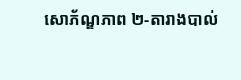សោភ័ណ្ឌភាព ២-តារាងបាល់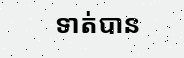ទាត់បាន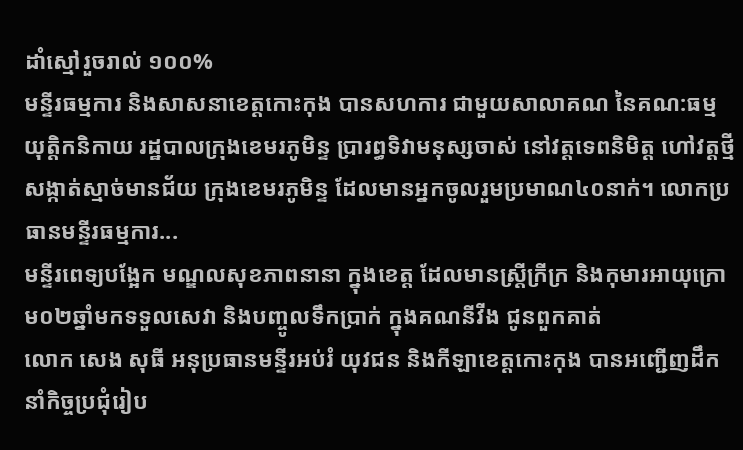ដាំស្មៅរួចរាល់ ១០០%
មន្ទីរធម្មការ និងសាសនាខេត្តកោះកុង បានសហការ ជាមួយសាលាគណ នៃគណ:ធម្មយុត្តិកនិកាយ រដ្ឋបាលក្រុងខេមរភូមិន្ទ ប្រារព្ធទិវាមនុស្សចាស់ នៅវត្តទេពនិមិត្ត ហៅវត្តថ្មី សង្កាត់ស្មាច់មានជ័យ ក្រុងខេមរភូមិន្ទ ដែលមានអ្នកចូលរួមប្រមាណ៤០នាក់។ លោកប្រធានមន្ទីរធម្មការ...
មន្ទីរពេទ្យបង្អែក មណ្ឌលសុខភាពនានា ក្នុងខេត្ត ដែលមានស្រ្តីក្រីក្រ និងកុមារអាយុក្រោម០២ឆ្នាំមកទទួលសេវា និងបញ្ចូលទឹកប្រាក់ ក្នុងគណនីវីង ជូនពួកគាត់
លោក សេង សុធី អនុប្រធានមន្ទីរអប់រំ យុវជន និងកីឡាខេត្តកោះកុង បានអញ្ជើញដឹកនាំកិច្ចប្រជុំរៀប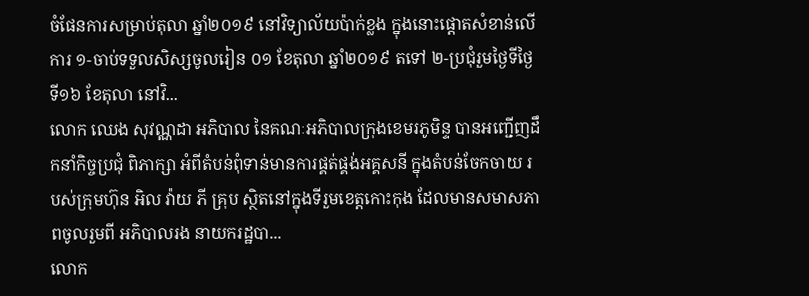ចំផែនការសម្រាប់តុលា ឆ្នាំ២០១៩ នៅវិទ្យាល័យប៉ាក់ខ្លង ក្នុងនោះផ្តោតសំខាន់លើការ ១-ចាប់ទទួលសិស្សចូលរៀន ០១ ខែតុលា ឆ្នាំ២០១៩ តទៅ ២-ប្រជុំរួមថ្ងៃទីថ្ងៃទី១៦ ខែតុលា នៅវិ...
លោក ឈេង សុវណ្ណដា អភិបាល នៃគណៈអភិបាលក្រុងខេមរភូមិន្ទ បានអញ្ជើញដឹកនាំកិច្ចប្រជុំ ពិភាក្សា អំពីតំបន់ពុំទាន់មានការផ្គត់ផ្គង់អគ្គសនី ក្នុងតំបន់ចែកចាយ របស់ក្រុមហ៊ុន អិល វ៉ាយ ភី គ្រុប ស្ថិតនៅក្នុងទីរួមខេត្តកោះកុង ដែលមានសមាសភាពចូលរួមពី អភិបាលរង នាយករដ្ឋបា...
លោក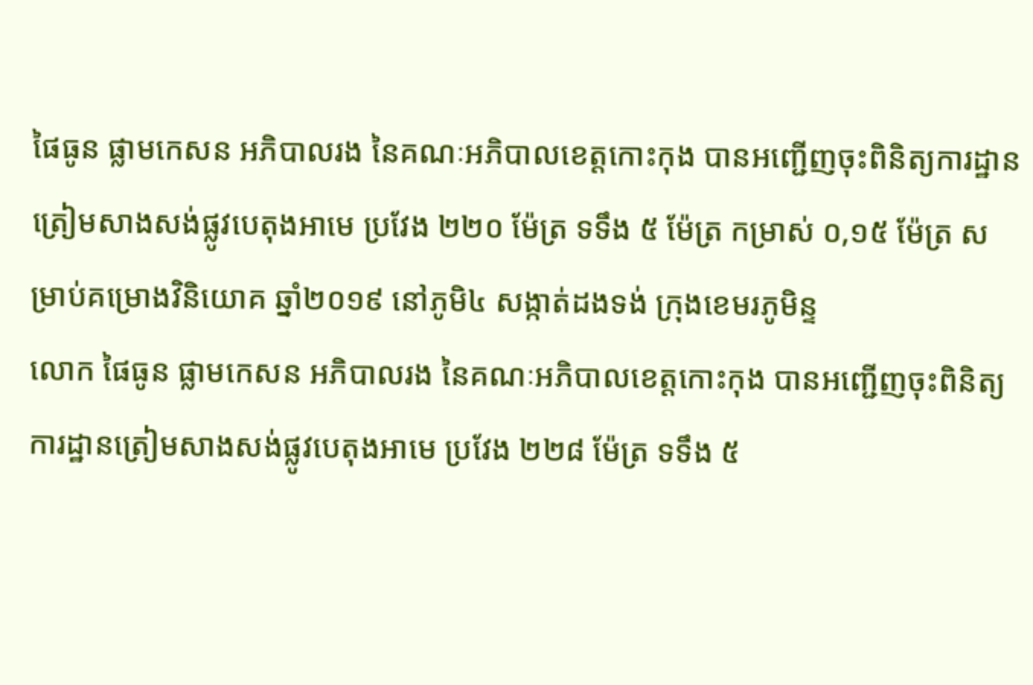ផៃធូន ផ្លាមកេសន អភិបាលរង នៃគណៈអភិបាលខេត្តកោះកុង បានអញ្ជើញចុះពិនិត្យការដ្ឋានត្រៀមសាងសង់ផ្លូវបេតុងអាមេ ប្រវែង ២២០ ម៉ែត្រ ទទឹង ៥ ម៉ែត្រ កម្រាស់ ០,១៥ ម៉ែត្រ សម្រាប់គម្រោងវិនិយោគ ឆ្នាំ២០១៩ នៅភូមិ៤ សង្កាត់ដងទង់ ក្រុងខេមរភូមិន្ទ
លោក ផៃធូន ផ្លាមកេសន អភិបាលរង នៃគណៈអភិបាលខេត្តកោះកុង បានអញ្ជើញចុះពិនិត្យការដ្ឋានត្រៀមសាងសង់ផ្លូវបេតុងអាមេ ប្រវែង ២២៨ ម៉ែត្រ ទទឹង ៥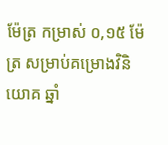ម៉ែត្រ កម្រាស់ ០,១៥ ម៉ែត្រ សម្រាប់គម្រោងវិនិយោគ ឆ្នាំ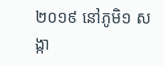២០១៩ នៅភូមិ១ សង្កា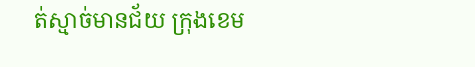ត់ស្មាច់មានជ័យ ក្រុងខេម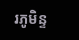រភូមិន្ទ